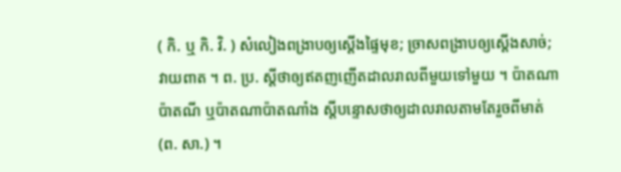( កិ. ឬ កិ. វិ. ) សំលៀងពង្រាបឲ្យស្ដើងផ្ទៃមុខ; ច្រាសពង្រាបឲ្យស្ដើងសាច់; វាយពាត ។ ព. ប្រ. ស្ដីថាឲ្យឥតញញើតដាលរាលពីមួយទៅមួយ ។ ប៉ាតណាប៉ាតណី ឬប៉ាតណាប៉ាតណាំង ស្ដីបន្ទោសថាឲ្យដាលរាលតាមតែរួចពីមាត់ (ព. សា.) ។